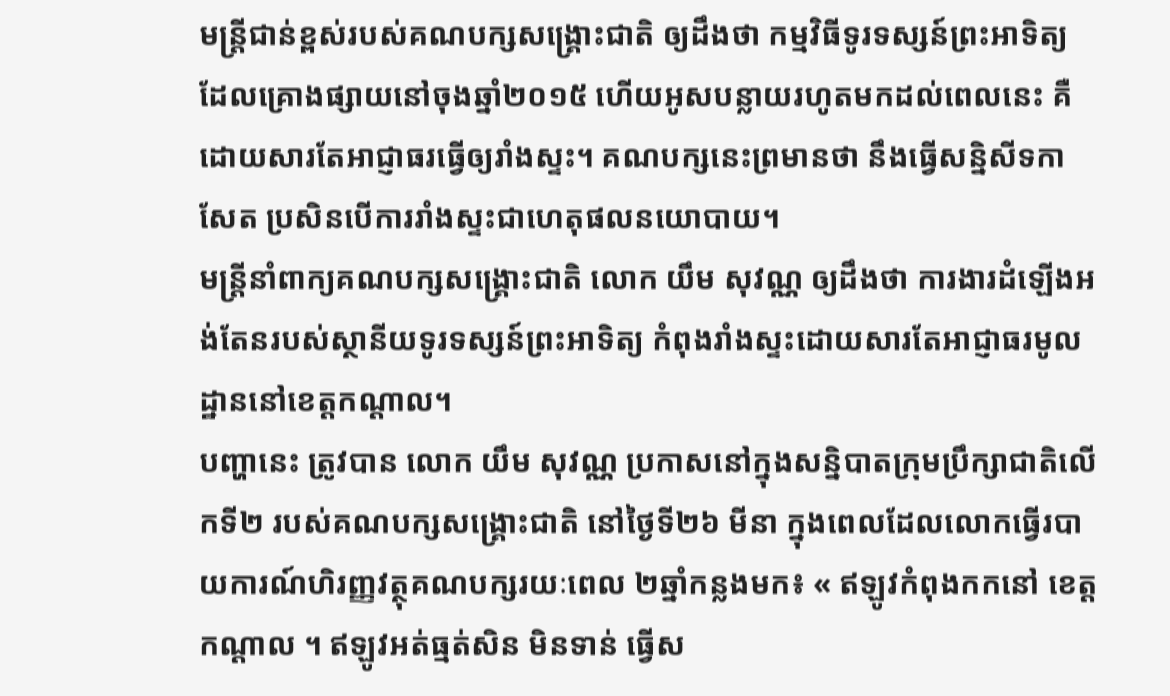មន្ត្រីជាន់ខ្ពស់របស់គណបក្សសង្គ្រោះជាតិ ឲ្យដឹងថា កម្មវិធីទូរទស្សន៍ព្រះអាទិត្យ ដែលគ្រោងផ្សាយនៅចុងឆ្នាំ២០១៥ ហើយអូសបន្លាយរហូតមកដល់ពេលនេះ គឺដោយសារតែអាជ្ញាធរធ្វើឲ្យរាំងស្ទះ។ គណបក្សនេះព្រមានថា នឹងធ្វើសន្និសីទកាសែត ប្រសិនបើការរាំងស្ទះជាហេតុផលនយោបាយ។
មន្ត្រីនាំពាក្យគណបក្សសង្គ្រោះជាតិ លោក យឹម សុវណ្ណ ឲ្យដឹងថា ការងារដំឡើងអង់តែនរបស់ស្ថានីយទូរទស្សន៍ព្រះអាទិត្យ កំពុងរាំងស្ទះដោយសារតែអាជ្ញាធរមូលដ្ឋាននៅខេត្តកណ្ដាល។
បញ្ហានេះ ត្រូវបាន លោក យឹម សុវណ្ណ ប្រកាសនៅក្នុងសន្និបាតក្រុមប្រឹក្សាជាតិលើកទី២ របស់គណបក្សសង្គ្រោះជាតិ នៅថ្ងៃទី២៦ មីនា ក្នុងពេលដែលលោកធ្វើរបាយការណ៍ហិរញ្ញវត្ថុគណបក្សរយៈពេល ២ឆ្នាំកន្លងមក៖ « ឥឡូវកំពុងកកនៅ ខេត្តកណ្ដាល ។ ឥឡូវអត់ធ្មត់សិន មិនទាន់ ធ្វើស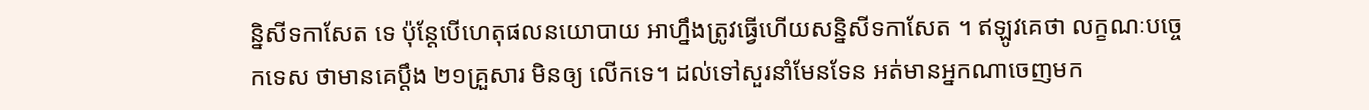ន្និសីទកាសែត ទេ ប៉ុន្តែបើហេតុផលនយោបាយ អាហ្នឹងត្រូវធ្វើហើយសន្និសីទកាសែត ។ ឥឡូវគេថា លក្ខណៈបច្ចេកទេស ថាមានគេប្ដឹង ២១គ្រួសារ មិនឲ្យ លើកទេ។ ដល់ទៅសួរនាំមែនទែន អត់មានអ្នកណាចេញមក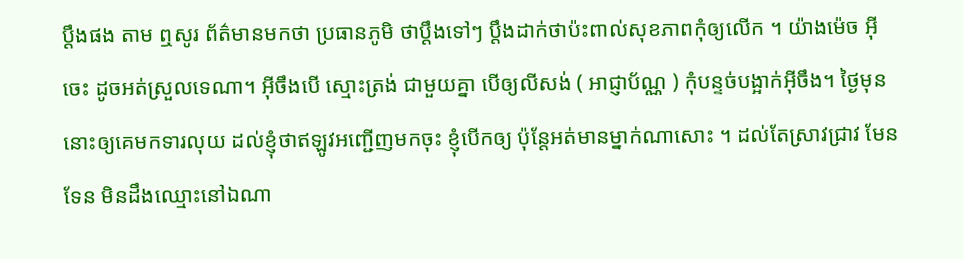ប្ដឹងផង តាម ឮសូរ ព័ត៌មានមកថា ប្រធានភូមិ ថាប្ដឹងទៅៗ ប្ដឹងដាក់ថាប៉ះពាល់សុខភាពកុំឲ្យលើក ។ យ៉ាងម៉េច អ៊ីចេះ ដូចអត់ស្រួលទេណា។ អ៊ីចឹងបើ ស្មោះត្រង់ ជាមួយគ្នា បើឲ្យលីសង់ ( អាជ្ញាប័ណ្ណ ) កុំបន្ទច់បង្អាក់អ៊ីចឹង។ ថ្ងៃមុននោះឲ្យគេមកទារលុយ ដល់ខ្ញុំថាឥឡូវអញ្ជើញមកចុះ ខ្ញុំបើកឲ្យ ប៉ុន្តែអត់មានម្នាក់ណាសោះ ។ ដល់តែស្រាវជ្រាវ មែនទែន មិនដឹងឈ្មោះនៅឯណា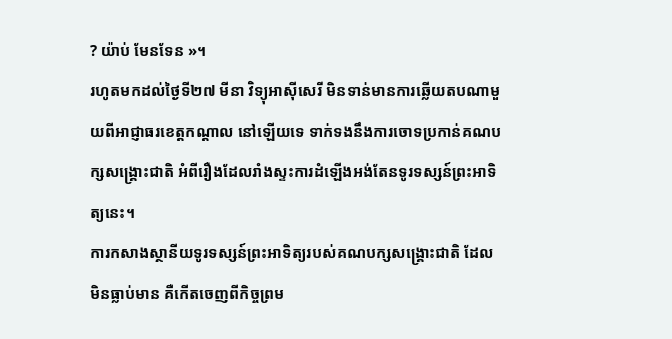? យ៉ាប់ មែនទែន »។
រហូតមកដល់ថ្ងៃទី២៧ មីនា វិទ្យុអាស៊ីសេរី មិនទាន់មានការឆ្លើយតបណាមួយពីអាជ្ញាធរខេត្តកណ្ដាល នៅឡើយទេ ទាក់ទងនឹងការចោទប្រកាន់គណបក្សសង្គ្រោះជាតិ អំពីរឿងដែលរាំងស្ទះការដំឡើងអង់តែនទូរទស្សន៍ព្រះអាទិត្យនេះ។
ការកសាងស្ថានីយទូរទស្សន៍ព្រះអាទិត្យរបស់គណបក្សសង្គ្រោះជាតិ ដែលមិនធ្លាប់មាន គឺកើតចេញពីកិច្ចព្រម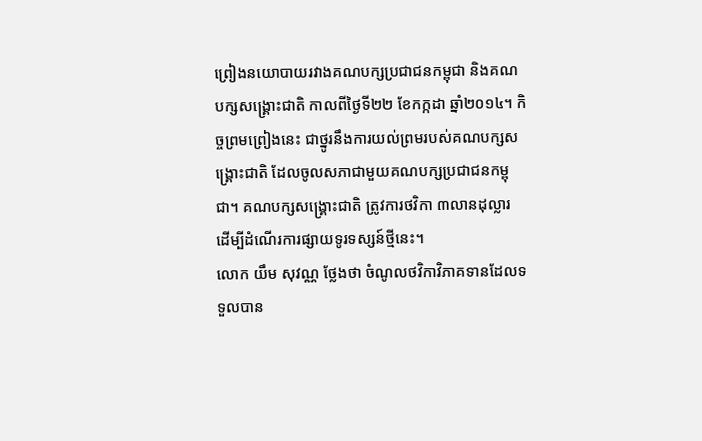ព្រៀងនយោបាយរវាងគណបក្សប្រជាជនកម្ពុជា និងគណបក្សសង្គ្រោះជាតិ កាលពីថ្ងៃទី២២ ខែកក្កដា ឆ្នាំ២០១៤។ កិច្ចព្រមព្រៀងនេះ ជាថ្នូរនឹងការយល់ព្រមរបស់គណបក្សសង្គ្រោះជាតិ ដែលចូលសភាជាមួយគណបក្សប្រជាជនកម្ពុជា។ គណបក្សសង្គ្រោះជាតិ ត្រូវការថវិកា ៣លានដុល្លារ ដើម្បីដំណើរការផ្សាយទូរទស្សន៍ថ្មីនេះ។
លោក យឹម សុវណ្ណ ថ្លែងថា ចំណូលថវិកាវិភាគទានដែលទទួលបាន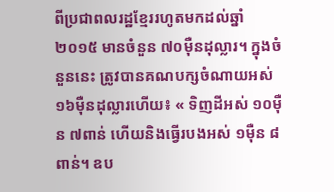ពីប្រជាពលរដ្ឋខ្មែររហូតមកដល់ឆ្នាំ២០១៥ មានចំនួន ៧០ម៉ឺនដុល្លារ។ ក្នុងចំនួននេះ ត្រូវបានគណបក្សចំណាយអស់ ១៦ម៉ឺនដុល្លារហើយ៖ « ទិញដីអស់ ១០ម៉ឺន ៧ពាន់ ហើយនិងធ្វើរបងអស់ ១ម៉ឺន ៨ពាន់។ ឧប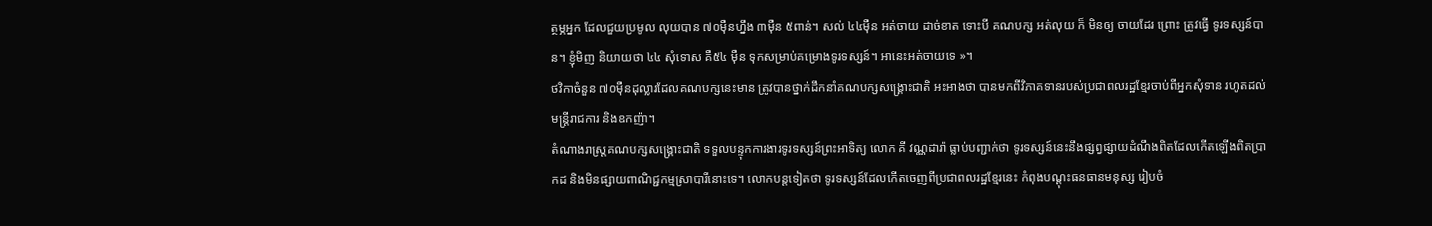ត្ថម្ភអ្នក ដែលជួយប្រមូល លុយបាន ៧០ម៉ឺនហ្នឹង ៣ម៉ឺន ៥ពាន់។ សល់ ៤៤ម៉ឺន អត់ចាយ ដាច់ខាត ទោះបី គណបក្ស អត់លុយ ក៏ មិនឲ្យ ចាយដែរ ព្រោះ ត្រូវធ្វើ ទូរទស្សន៍បាន។ ខ្ញុំមិញ និយាយថា ៤៤ សុំទោស គឺ៥៤ ម៉ឺន ទុកសម្រាប់គម្រោងទូរទស្សន៍។ អានេះអត់ចាយទេ »។
ថវិកាចំនួន ៧០ម៉ឺនដុល្លារដែលគណបក្សនេះមាន ត្រូវបានថ្នាក់ដឹកនាំគណបក្សសង្គ្រោះជាតិ អះអាងថា បានមកពីវិភាគទានរបស់ប្រជាពលរដ្ឋខ្មែរចាប់ពីអ្នកសុំទាន រហូតដល់មន្ត្រីរាជការ និងឧកញ៉ា។
តំណាងរាស្ត្រគណបក្សសង្គ្រោះជាតិ ទទួលបន្ទុកការងារទូរទស្សន៍ព្រះអាទិត្យ លោក គី វណ្ណដារ៉ា ធ្លាប់បញ្ជាក់ថា ទូរទស្សន៍នេះនឹងផ្សព្វផ្សាយដំណឹងពិតដែលកើតឡើងពិតប្រាកដ និងមិនផ្សាយពាណិជ្ជកម្មស្រាបារីនោះទេ។ លោកបន្តទៀតថា ទូរទស្សន៍ដែលកើតចេញពីប្រជាពលរដ្ឋខ្មែរនេះ កំពុងបណ្ដុះធនធានមនុស្ស រៀបចំ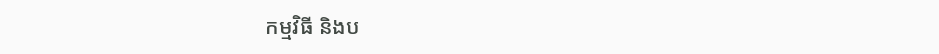កម្មវិធី និងប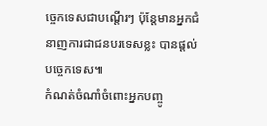ច្ចេកទេសជាបណ្ដើរៗ ប៉ុន្តែមានអ្នកជំនាញការជាជនបរទេសខ្លះ បានផ្ដល់បច្ចេកទេស៕
កំណត់ចំណាំចំពោះអ្នកបញ្ចូ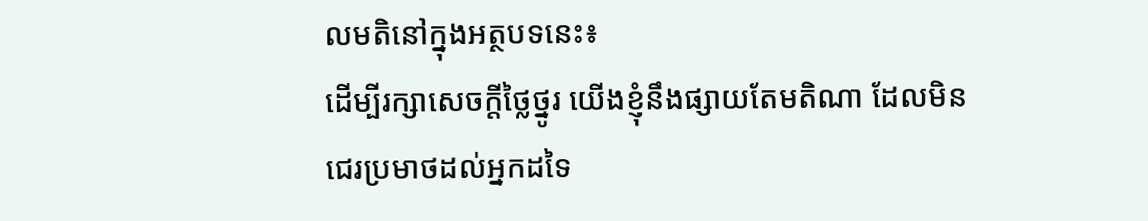លមតិនៅក្នុងអត្ថបទនេះ៖
ដើម្បីរក្សាសេចក្ដីថ្លៃថ្នូរ យើងខ្ញុំនឹងផ្សាយតែមតិណា ដែលមិនជេរប្រមាថដល់អ្នកដទៃ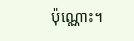ប៉ុណ្ណោះ។